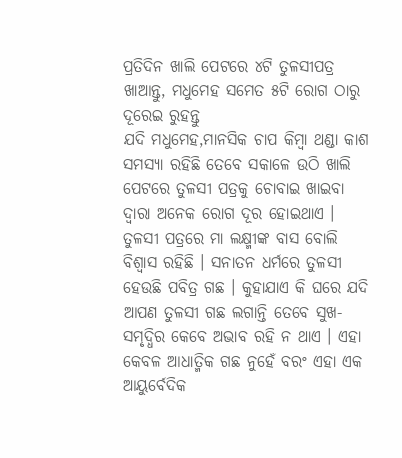ପ୍ରତିଦିନ ଖାଲି ପେଟରେ ୪ଟି ତୁଳସୀପତ୍ର ଖାଆନ୍ତୁ, ମଧୁମେହ ସମେତ ୫ଟି ରୋଗ ଠାରୁ ଦୂରେଇ ରୁହନ୍ତୁ
ଯଦି ମଧୁମେହ,ମାନସିକ ଚାପ କିମ୍ବା ଥଣ୍ଡା କାଶ ସମସ୍ୟା ରହିଛି ତେବେ ସକାଳେ ଉଠି ଖାଲି ପେଟରେ ତୁଳସୀ ପତ୍ରକୁ ଚୋବାଇ ଖାଇବା ଦ୍ବାରା ଅନେକ ରୋଗ ଦୂର ହୋଇଥାଏ ।
ତୁଳସୀ ପତ୍ରରେ ମା ଲକ୍ଷ୍ମୀଙ୍କ ବାସ ବୋଲି ବିଶ୍ବାସ ରହିଛି । ସନାତନ ଧର୍ମରେ ତୁଳସୀ ହେଉଛି ପବିତ୍ର ଗଛ । କୁହାଯାଏ କି ଘରେ ଯଦି ଆପଣ ତୁଳସୀ ଗଛ ଲଗାନ୍ତି ତେବେ ସୁଖ-ସମୃଦ୍ଧିର କେବେ ଅଭାବ ରହି ନ ଥାଏ । ଏହା କେବଳ ଆଧାତ୍ମିକ ଗଛ ନୁହେଁ ବରଂ ଏହା ଏକ ଆୟୁର୍ବେଦିକ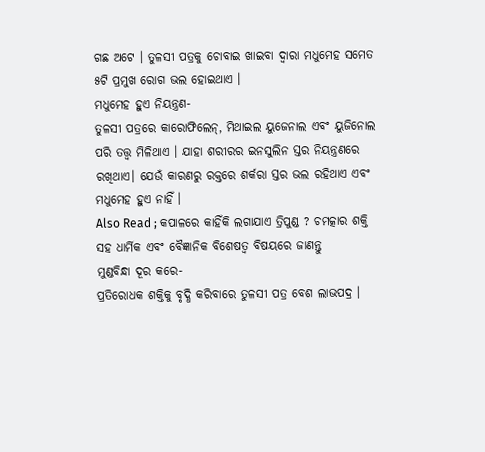ଗଛ ଅଟେ । ତୁଳସୀ ପତ୍ରକୁ ଚୋବାଇ ଖାଇବା ଦ୍ବାରା ମଧୁମେହ ସମେତ ୫ଟି ପ୍ରମୁଖ ରୋଗ ଭଲ ହୋଇଥାଏ ।
ମଧୁମେହ ହୁଏ ନିୟନ୍ତ୍ରଣ-
ତୁଳସୀ ପତ୍ରରେ କାରୋଫିଲେନ୍, ମିଥାଇଲ ୟୁଜେନାଲ ଏବଂ ୟୁଜିନୋଲ ପରି ତତ୍ତ୍ବ ମିଳିଥାଏ । ଯାହା ଶରୀରର ଇନସୁଲିନ ସ୍ତର ନିୟନ୍ତ୍ରଣରେ ରଖିଥାଏ। ଯେଉଁ କାରଣରୁ ରକ୍ତରେ ଶର୍କରା ସ୍ତର ଭଲ ରହିଥାଏ ଏବଂ ମଧୁମେହ ହୁଏ ନାହିଁ ।
Also Read ; କପାଳରେ କାହିଁକି ଲଗାଯାଏ ତ୍ରିପୁଣ୍ଡ ? ଚମତ୍କାର ଶକ୍ତି ସହ ଧାର୍ମିକ ଏବଂ ବୈଜ୍ଞାନିକ ବିଶେଷତ୍ବ ବିଷୟରେ ଜାଣନ୍ତୁ
ମୁଣ୍ଡବିନ୍ଧା ଦୂର କରେ-
ପ୍ରତିରୋଧକ ଶକ୍ତିକୁ ବୃଦ୍ଧି କରିବାରେ ତୁଳସୀ ପତ୍ର ବେଶ ଲାଭପଦ୍ର ।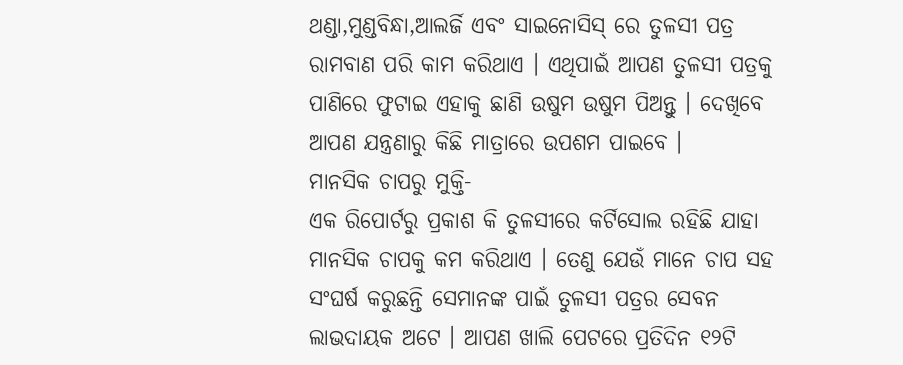ଥଣ୍ଡା,ମୁଣ୍ଡବିନ୍ଧା,ଆଲର୍ଜି ଏବଂ ସାଇନୋସିସ୍ ରେ ତୁଳସୀ ପତ୍ର ରାମବାଣ ପରି କାମ କରିଥାଏ । ଏଥିପାଇଁ ଆପଣ ତୁଳସୀ ପତ୍ରକୁ ପାଣିରେ ଫୁଟାଇ ଏହାକୁ ଛାଣି ଉଷୁମ ଉଷୁମ ପିଅନ୍ତୁ । ଦେଖିବେ ଆପଣ ଯନ୍ତ୍ରଣାରୁ କିଛି ମାତ୍ରାରେ ଉପଶମ ପାଇବେ ।
ମାନସିକ ଚାପରୁ ମୁକ୍ତି-
ଏକ ରିପୋର୍ଟରୁ ପ୍ରକାଶ କି ତୁଳସୀରେ କର୍ଟିସୋଲ ରହିଛି ଯାହା ମାନସିକ ଚାପକୁ କମ କରିଥାଏ । ତେଣୁ ଯେଉଁ ମାନେ ଚାପ ସହ ସଂଘର୍ଷ କରୁଛନ୍ତି ସେମାନଙ୍କ ପାଇଁ ତୁଳସୀ ପତ୍ରର ସେବନ ଲାଭଦାୟକ ଅଟେ । ଆପଣ ଖାଲି ପେଟରେ ପ୍ରତିଦିନ ୧୨ଟି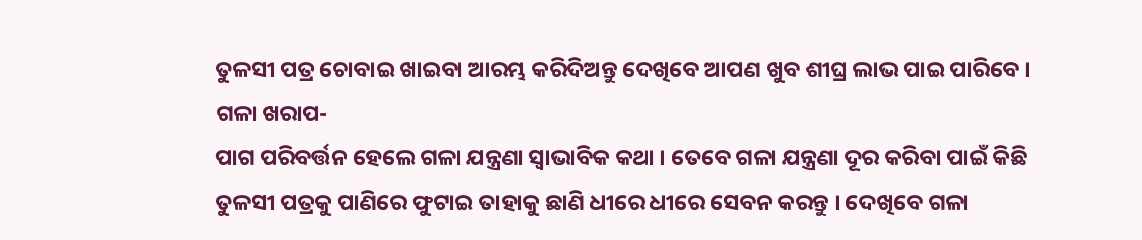ତୁଳସୀ ପତ୍ର ଚୋବାଇ ଖାଇବା ଆରମ୍ଭ କରିଦିଅନ୍ତୁ ଦେଖିବେ ଆପଣ ଖୁବ ଶୀଘ୍ର ଲାଭ ପାଇ ପାରିବେ ।
ଗଳା ଖରାପ-
ପାଗ ପରିବର୍ତ୍ତନ ହେଲେ ଗଳା ଯନ୍ତ୍ରଣା ସ୍ବାଭାବିକ କଥା । ତେବେ ଗଳା ଯନ୍ତ୍ରଣା ଦୂର କରିବା ପାଇଁ କିଛି ତୁଳସୀ ପତ୍ରକୁ ପାଣିରେ ଫୁଟାଇ ତାହାକୁ ଛାଣି ଧୀରେ ଧୀରେ ସେବନ କରନ୍ତୁ । ଦେଖିବେ ଗଳା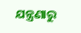ଯନ୍ତ୍ରଣାରୁ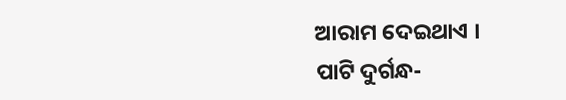ଆରାମ ଦେଇଥାଏ ।
ପାଟି ଦୁର୍ଗନ୍ଧ-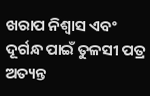ଖରାପ ନିଶ୍ବାସ ଏବଂ ଦୂର୍ଗନ୍ଧ ପାଇଁ ତୁଳସୀ ପତ୍ର ଅତ୍ୟନ୍ତ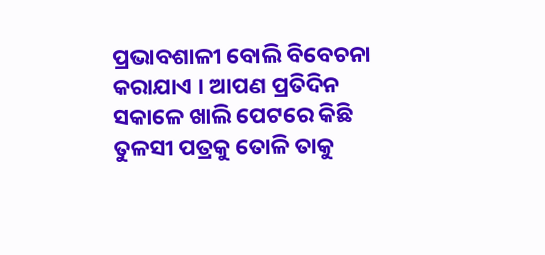ପ୍ରଭାବଶାଳୀ ବୋଲି ବିବେଚନା କରାଯାଏ । ଆପଣ ପ୍ରତିଦିନ ସକାଳେ ଖାଲି ପେଟରେ କିଛି ତୁଳସୀ ପତ୍ରକୁ ତୋଳି ତାକୁ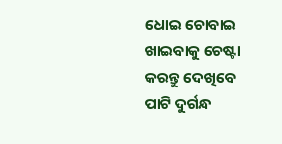ଧୋଇ ଚୋବାଇ ଖାଇବାକୁ ଚେଷ୍ଟା କରନ୍ତୁ ଦେଖିବେ ପାଟି ଦୁର୍ଗନ୍ଧ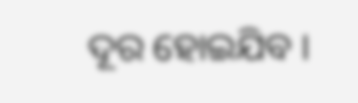ଦୂର ହୋଇଯିବ ।